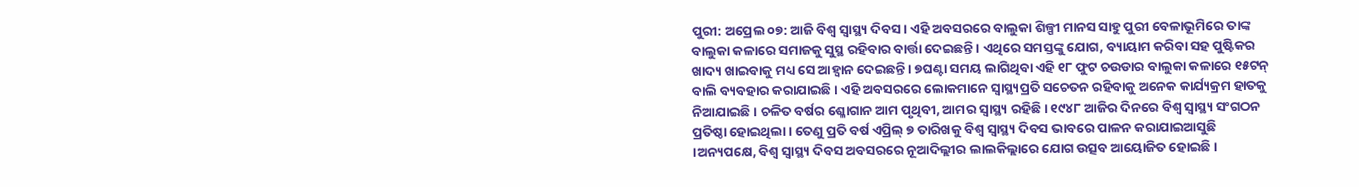ପୁରୀ: ଅପ୍ରେଲ ୦୭: ଆଜି ବିଶ୍ୱ ସ୍ୱାସ୍ଥ୍ୟ ଦିବସ । ଏହି ଅବସରରେ ବାଲୁକା ଶିଳ୍ପୀ ମାନସ ସାହୁ ପୁରୀ ବେଳାଭୂମିରେ ତାଙ୍କ ବାଲୁକା କଳାରେ ସମାଜକୁ ସୁସ୍ଥ ରହିବାର ବାର୍ତ୍ତା ଦେଇଛନ୍ତି । ଏଥିରେ ସମସ୍ତଙ୍କୁ ଯୋଗ, ବ୍ୟାୟାମ କରିବା ସହ ପୁଷ୍ଟିକର ଖାଦ୍ୟ ଖାଇବାକୁ ମଧ୍ୟ ସେ ଆହ୍ୱାନ ଦେଇଛନ୍ତି । ୭ଘଣ୍ଟା ସମୟ ଲାଗିଥିବା ଏହି ୧୮ ଫୁଟ ଚଉଡାର ବାଲୁକା କଳାରେ ୧୫ଟନ୍ ବାଲି ବ୍ୟବହାର କରାଯାଇଛି । ଏହି ଅବସରରେ ଲୋକମାନେ ସ୍ୱାସ୍ଥ୍ୟପ୍ରତି ସଚେତନ ରହିବାକୁ ଅନେକ କାର୍ଯ୍ୟକ୍ରମ ହାତକୁ ନିଆଯାଇଛି । ଚଳିତ ବର୍ଷର ଶ୍ଳୋଗାନ ଆମ ପୃଥିବୀ, ଆମର ସ୍ୱାସ୍ଥ୍ୟ ରହିଛି । ୧୯୪୮ ଆଜିର ଦିନରେ ବିଶ୍ୱ ସ୍ୱାସ୍ଥ୍ୟ ସଂଗଠନ ପ୍ରତିଷ୍ଠା ହୋଇଥିଲା । ତେଣୁ ପ୍ରତି ବର୍ଷ ଏପ୍ରିଲ୍ ୭ ତାରିଖକୁ ବିଶ୍ୱ ସ୍ୱାସ୍ଥ୍ୟ ଦିବସ ଭାବରେ ପାଳନ କରାଯାଇଆସୁଛି ।ଅନ୍ୟପକ୍ଷେ, ବିଶ୍ୱ ସ୍ୱାସ୍ଥ୍ୟ ଦିବସ ଅବସରରେ ନୂଆଦିଲ୍ଲୀର ଲାଲକିଲ୍ଲାରେ ଯୋଗ ଉତ୍ସବ ଆୟୋଜିତ ହୋଇଛି ।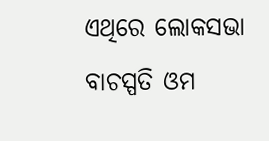ଏଥିରେ ଲୋକସଭା ବାଚସ୍ପତି ଓମ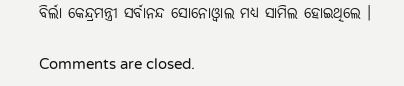ବିର୍ଲା କେନ୍ଦ୍ରମନ୍ତ୍ରୀ ସର୍ବାନନ୍ଦ ସୋନୋଓ୍ୱାଲ ମଧ୍ୟ ସାମିଲ ହୋଇଥିଲେ ।

Comments are closed.